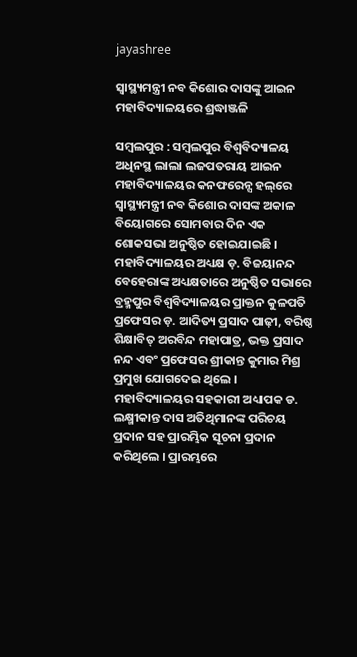jayashree

ସ୍ଵାସ୍ଥ୍ୟମନ୍ତ୍ରୀ ନବ କିଶୋର ଦାସଙ୍କୁ ଆଇନ ମହାବିଦ୍ୟାଳୟରେ ଶ୍ରଦ୍ଧାଞ୍ଜଳି

ସମ୍ବଲପୁର : ସମ୍ବଲପୁର ବିଶ୍ୱବିଦ୍ୟାଳୟ ଅଧିନସ୍ଥ ଲାଲା ଲଜପତରାୟ ଆଇନ ମହାବିଦ୍ୟାଳୟର କନଫରେନ୍ସ ହଲ୍‌ରେ ସ୍ଵାସ୍ଥ୍ୟମନ୍ତ୍ରୀ ନବ କିଶୋର ଦାସଙ୍କ ଅକାଳ ବିୟୋଗରେ ସୋମବାର ଦିନ ଏକ ଶୋକସଭା ଅନୁଷ୍ଠିତ ହୋଇଯାଇଛି । ମହାବିଦ୍ୟାଳୟର ଅଧ୍ୟକ୍ଷ ଡ଼. ବିଜୟାନନ୍ଦ ବେହେରାଙ୍କ ଅଧ୍ୟକ୍ଷତାରେ ଅନୁଷ୍ଠିତ ସଭାରେ ବ୍ରହ୍ମପୁର ବିଶ୍ଵବିଦ୍ୟାଳୟର ପ୍ରାକ୍ତନ କୁଳପତି ପ୍ରଫେସର ଡ଼. ଆଦିତ୍ୟ ପ୍ରସାଦ ପାଢ଼ୀ, ବରିଷ୍ଠ ଶିକ୍ଷାବିତ୍ ଅରବିନ୍ଦ ମହାପାତ୍ର, ଭକ୍ତ ପ୍ରସାଦ ନନ୍ଦ ଏବଂ ପ୍ରଫେସର ଶ୍ରୀକାନ୍ତ କୁମାର ମିଶ୍ର ପ୍ରମୁଖ ଯୋଗଦେଇ ଥିଲେ । ମହାବିଦ୍ୟାଳୟର ସହକାରୀ ଅଧ୍ୟାପକ ଡ. ଲକ୍ଷ୍ମୀକାନ୍ତ ଦାସ ଅତିଥିମାନଙ୍କ ପରିଚୟ ପ୍ରଦାନ ସହ ପ୍ରାରମ୍ଭିକ ସୂଚନା ପ୍ରଦାନ କରିଥିଲେ । ପ୍ରାରମ୍ଭରେ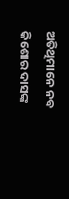ଅତିଥିମାନେ ନବ କିଶୋର ଦାସଙ୍କ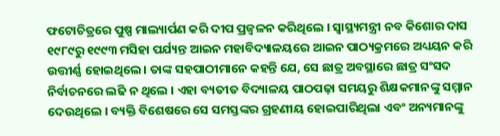ଫଟୋଚିତ୍ରରେ ପୁଷ୍ପ ମାଲ୍ୟାର୍ପଣ କରି ଦୀପ ପ୍ରଜ୍ୱଳନ କରିଥିଲେ । ସ୍ଵାସ୍ଥ୍ୟମନ୍ତ୍ରୀ ନବ କିଶୋର ଦାସ ୧୯୮୯ରୁ ୧୯୯୩ ମସିହା ପର୍ଯ୍ୟନ୍ତ ଆଇନ ମହାବିଦ୍ୟାଳୟରେ ଆଇନ ପାଠ୍ୟକ୍ରମରେ ଅଧ୍ୟୟନ କରି ଉତ୍ତୀର୍ଣ୍ଣ ହୋଇଥିଲେ । ତାଙ୍କ ସହପାଠୀମାନେ କହନ୍ତି ଯେ, ସେ ଛାତ୍ର ଅବସ୍ଥାରେ ଛାତ୍ର ସଂସଦ ନିର୍ବାଚନରେ ଲଢି ନ ଥିଲେ । ଏହା ବ୍ୟତୀତ ବିଦ୍ୟାଳୟ ପାଠପଢ଼ା ସମୟରୁ ଶିକ୍ଷକମାନଙ୍କୁ ସମ୍ମାନ ଦେଉଥିଲେ । ବ୍ୟକ୍ତି ବିଶେଷରେ ସେ ସମସ୍ତଙ୍କର ଗ୍ରହଣୀୟ ହୋଇପାରିଥିଲା ଏବଂ ଅନ୍ୟମାନଙ୍କୁ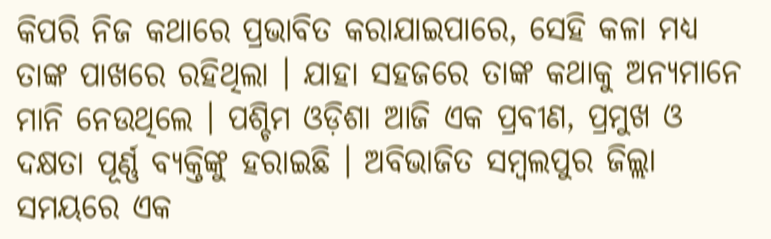କିପରି ନିଜ କଥାରେ ପ୍ରଭାବିତ କରାଯାଇପାରେ, ସେହି କଳା ମଧ୍ୟ ତାଙ୍କ ପାଖରେ ରହିଥିଲା । ଯାହା ସହଜରେ ତାଙ୍କ କଥାକୁ ଅନ୍ୟମାନେ ମାନି ନେଉଥିଲେ । ପଶ୍ଚିମ ଓଡ଼ିଶା ଆଜି ଏକ ପ୍ରବୀଣ, ପ୍ରମୁଖ ଓ ଦକ୍ଷତା ପୂର୍ଣ୍ଣ ବ୍ୟକ୍ତିଙ୍କୁ ହରାଇଛି । ଅବିଭାଜିତ ସମ୍ବଲପୁର ଜିଲ୍ଲା ସମୟରେ ଏକ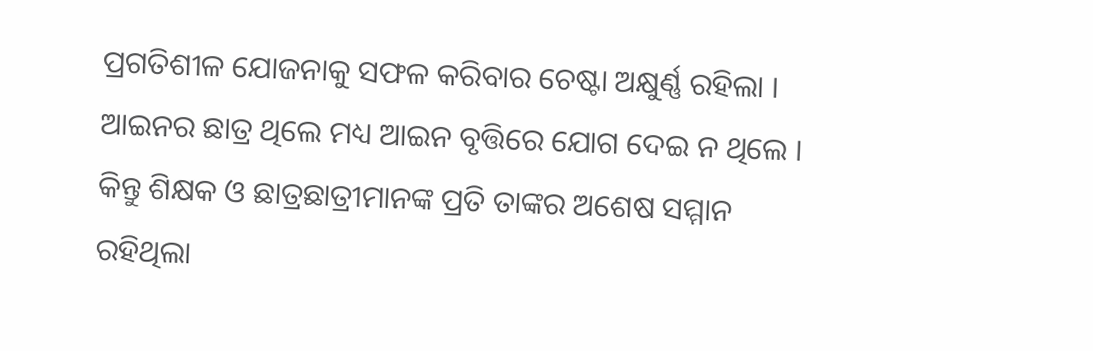ପ୍ରଗତିଶୀଳ ‌ଯୋଜନାକୁ ସଫଳ କରିବାର ଚେଷ୍ଟା ଅକ୍ଷୁର୍ଣ୍ଣ ରହିଲା । ଆଇନର ଛାତ୍ର ଥିଲେ ମଧ୍ୟ ଆଇନ ବୃତ୍ତିରେ ଯୋଗ ଦେଇ ନ ଥିଲେ । କିନ୍ତୁ ଶିକ୍ଷକ ଓ ଛାତ୍ରଛାତ୍ରୀମାନଙ୍କ ପ୍ରତି ତାଙ୍କର ଅଶେଷ ସମ୍ମାନ ରହିଥିଲା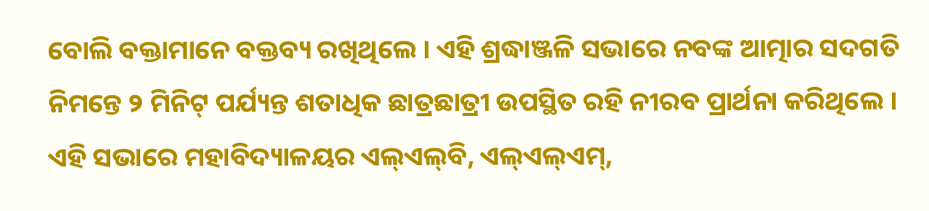ବୋଲି ବକ୍ତାମାନେ ବକ୍ତବ୍ୟ ରଖିଥିଲେ । ଏହି ଶ୍ରଦ୍ଧାଞ୍ଜଳି ସଭାରେ ନବଙ୍କ ଆତ୍ମାର ସଦଗତି ନିମନ୍ତେ ୨ ମିନିଟ୍ ପର୍ଯ୍ୟନ୍ତ ଶତାଧିକ ଛାତ୍ରଛାତ୍ରୀ ଉପସ୍ଥିତ ରହି ନୀରବ ପ୍ରାର୍ଥନା କରିଥିଲେ । ଏହି ସଭାରେ ମହାବିଦ୍ୟାଳୟର ଏଲ୍‌ଏଲ୍‌ବି, ଏଲ୍‌ଏଲ୍‌ଏମ୍,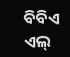ବିବିଏ ଏଲ୍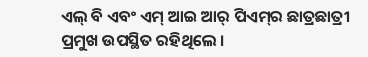ଏଲ୍ ବି ଏବଂ ଏମ୍‌ ଆଇ ଆର୍ ପିଏମ୍‌ର ଛାତ୍ରଛାତ୍ରୀ ପ୍ରମୁଖ ଉପସ୍ଥିତ ରହିଥିଲେ ।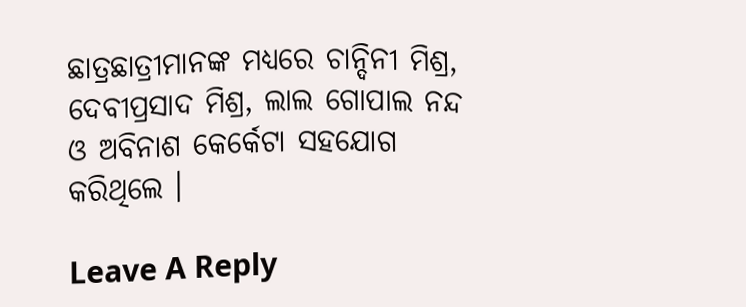ଛାତ୍ରଛାତ୍ରୀମାନଙ୍କ ମଧ୍ୟରେ ଚାନ୍ଦିନୀ ମିଶ୍ର, ଦେବୀପ୍ରସାଦ ମିଶ୍ର, ଲାଲ ଗୋପାଲ ନନ୍ଦ ଓ ଅବିନାଶ କେର୍କେଟା ସହଯୋଗ କରିଥିଲେ ।

Leave A Reply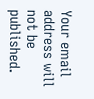Your email address will not be published.